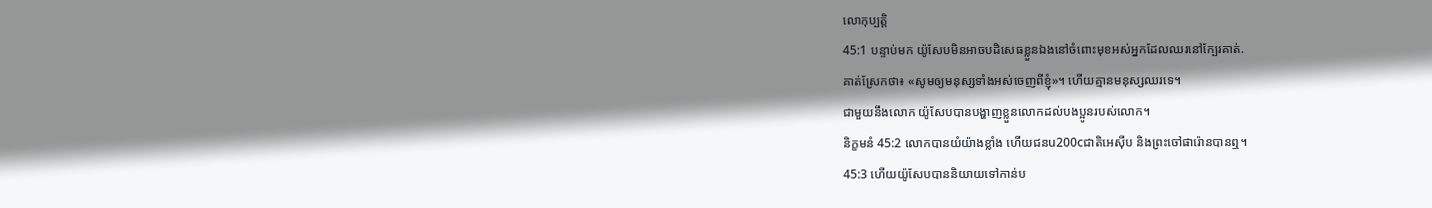លោកុប្បត្តិ
45:1 បន្ទាប់មក យ៉ូសែបមិនអាចបដិសេធខ្លួនឯងនៅចំពោះមុខអស់អ្នកដែលឈរនៅក្បែរគាត់.
គាត់ស្រែកថា៖ «សូមឲ្យមនុស្សទាំងអស់ចេញពីខ្ញុំ»។ ហើយគ្មានមនុស្សឈរទេ។
ជាមួយនឹងលោក យ៉ូសែបបានបង្ហាញខ្លួនលោកដល់បងប្អូនរបស់លោក។
និក្ខមនំ 45:2 លោកបានយំយ៉ាងខ្លាំង ហើយជនu200cជាតិអេស៊ីប និងព្រះចៅផារ៉ោនបានឮ។
45:3 ហើយយ៉ូសែបបាននិយាយទៅកាន់ប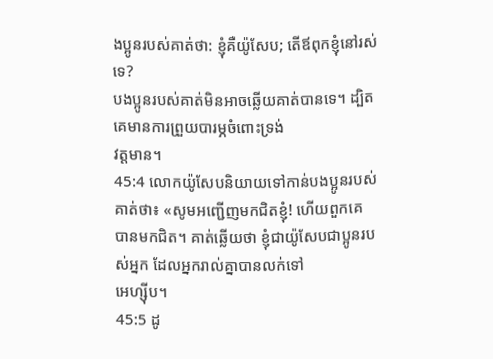ងប្អូនរបស់គាត់ថា: ខ្ញុំគឺយ៉ូសែប; តើឪពុកខ្ញុំនៅរស់ទេ?
បងប្អូនរបស់គាត់មិនអាចឆ្លើយគាត់បានទេ។ ដ្បិតគេមានការព្រួយបារម្ភចំពោះទ្រង់
វត្តមាន។
45:4 លោកយ៉ូសែបនិយាយទៅកាន់បងប្អូនរបស់គាត់ថា៖ «សូមអញ្ជើញមកជិតខ្ញុំ! ហើយពួកគេ
បានមកជិត។ គាត់ឆ្លើយថា ខ្ញុំជាយ៉ូសែបជាប្អូនរបស់អ្នក ដែលអ្នករាល់គ្នាបានលក់ទៅ
អេហ្ស៊ីប។
45:5 ដូ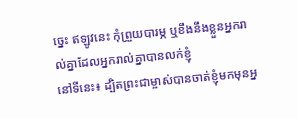ច្នេះ ឥឡូវនេះ កុំព្រួយបារម្ភ ឬខឹងនឹងខ្លួនអ្នករាល់គ្នាដែលអ្នករាល់គ្នាបានលក់ខ្ញុំ
នៅទីនេះ៖ ដ្បិតព្រះជាម្ចាស់បានចាត់ខ្ញុំមកមុនអ្ន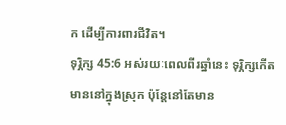ក ដើម្បីការពារជីវិត។
ទុរ្ភិក្ស 45:6 អស់រយៈពេលពីរឆ្នាំនេះ ទុរ្ភិក្សកើតមាននៅក្នុងស្រុក ប៉ុន្តែនៅតែមាន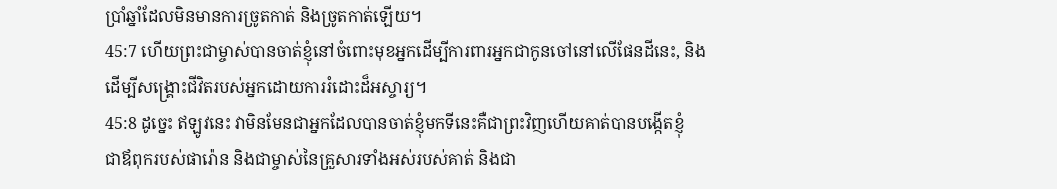ប្រាំឆ្នាំដែលមិនមានការច្រូតកាត់ និងច្រូតកាត់ឡើយ។
45:7 ហើយព្រះជាម្ចាស់បានចាត់ខ្ញុំនៅចំពោះមុខអ្នកដើម្បីការពារអ្នកជាកូនចៅនៅលើផែនដីនេះ, និង
ដើម្បីសង្គ្រោះជីវិតរបស់អ្នកដោយការរំដោះដ៏អស្ចារ្យ។
45:8 ដូច្នេះ ឥឡូវនេះ វាមិនមែនជាអ្នកដែលបានចាត់ខ្ញុំមកទីនេះគឺជាព្រះវិញហើយគាត់បានបង្កើតខ្ញុំ
ជាឪពុករបស់ផារ៉ោន និងជាម្ចាស់នៃគ្រួសារទាំងអស់របស់គាត់ និងជា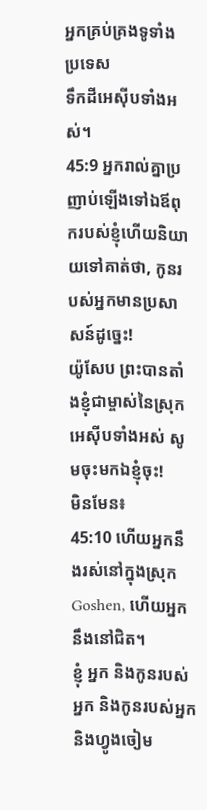អ្នកគ្រប់គ្រងទូទាំងប្រទេស
ទឹកដីអេស៊ីបទាំងអស់។
45:9 អ្នករាល់គ្នាប្រញាប់ឡើងទៅឯឪពុករបស់ខ្ញុំហើយនិយាយទៅគាត់ថា, កូនរបស់អ្នកមានប្រសាសន៍ដូច្នេះ!
យ៉ូសែប ព្រះបានតាំងខ្ញុំជាម្ចាស់នៃស្រុកអេស៊ីបទាំងអស់ សូមចុះមកឯខ្ញុំចុះ!
មិនមែន៖
45:10 ហើយអ្នកនឹងរស់នៅក្នុងស្រុក Goshen, ហើយអ្នកនឹងនៅជិត។
ខ្ញុំ អ្នក និងកូនរបស់អ្នក និងកូនរបស់អ្នក និងហ្វូងចៀម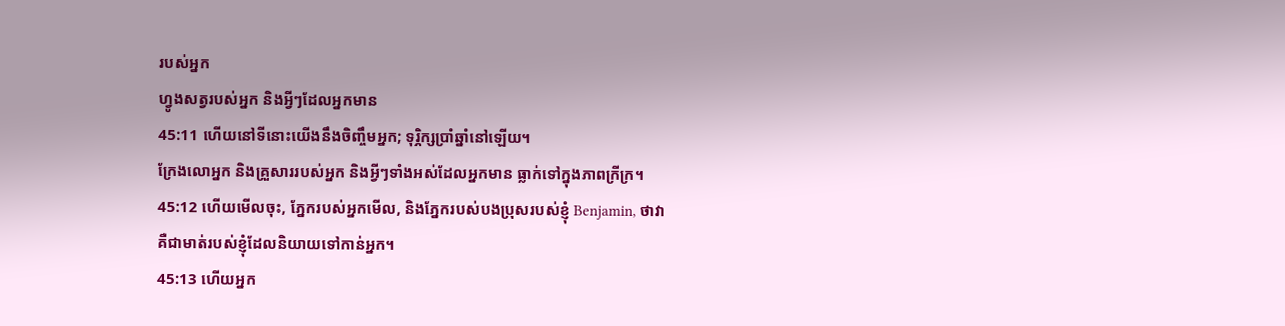របស់អ្នក
ហ្វូងសត្វរបស់អ្នក និងអ្វីៗដែលអ្នកមាន
45:11 ហើយនៅទីនោះយើងនឹងចិញ្ចឹមអ្នក; ទុរ្ភិក្សប្រាំឆ្នាំនៅឡើយ។
ក្រែងលោអ្នក និងគ្រួសាររបស់អ្នក និងអ្វីៗទាំងអស់ដែលអ្នកមាន ធ្លាក់ទៅក្នុងភាពក្រីក្រ។
45:12 ហើយមើលចុះ, ភ្នែករបស់អ្នកមើល, និងភ្នែករបស់បងប្រុសរបស់ខ្ញុំ Benjamin, ថាវា
គឺជាមាត់របស់ខ្ញុំដែលនិយាយទៅកាន់អ្នក។
45:13 ហើយអ្នក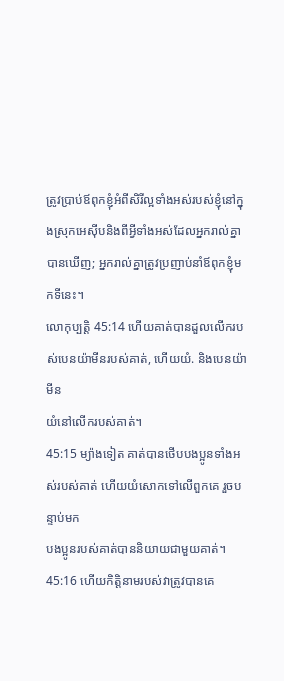ត្រូវប្រាប់ឪពុកខ្ញុំអំពីសិរីល្អទាំងអស់របស់ខ្ញុំនៅក្នុងស្រុកអេស៊ីបនិងពីអ្វីទាំងអស់ដែលអ្នករាល់គ្នា
បានឃើញ; អ្នករាល់គ្នាត្រូវប្រញាប់នាំឪពុកខ្ញុំមកទីនេះ។
លោកុប្បត្តិ 45:14 ហើយគាត់បានដួលលើករបស់បេនយ៉ាមីនរបស់គាត់, ហើយយំ. និងបេនយ៉ាមីន
យំនៅលើករបស់គាត់។
45:15 ម្យ៉ាងទៀត គាត់បានថើបបងប្អូនទាំងអស់របស់គាត់ ហើយយំសោកទៅលើពួកគេ រួចបន្ទាប់មក
បងប្អូនរបស់គាត់បាននិយាយជាមួយគាត់។
45:16 ហើយកិត្តិនាមរបស់វាត្រូវបានគេ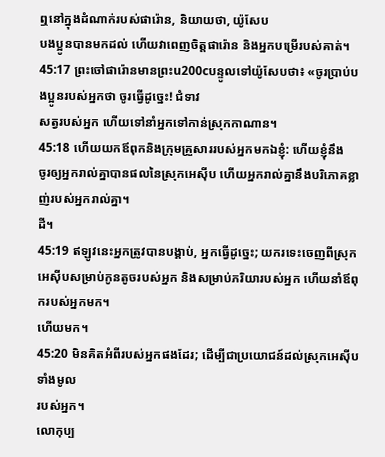ឮនៅក្នុងដំណាក់របស់ផារ៉ោន, និយាយថា, យ៉ូសែប
បងប្អូនបានមកដល់ ហើយវាពេញចិត្តផារ៉ោន និងអ្នកបម្រើរបស់គាត់។
45:17 ព្រះចៅផារ៉ោនមានព្រះu200cបន្ទូលទៅយ៉ូសែបថា៖ «ចូរប្រាប់បងប្អូនរបស់អ្នកថា ចូរធ្វើដូច្នេះ! ជំទាវ
សត្វរបស់អ្នក ហើយទៅនាំអ្នកទៅកាន់ស្រុកកាណាន។
45:18 ហើយយកឪពុកនិងក្រុមគ្រួសាររបស់អ្នកមកឯខ្ញុំ: ហើយខ្ញុំនឹង
ចូរឲ្យអ្នករាល់គ្នាបានផលនៃស្រុកអេស៊ីប ហើយអ្នករាល់គ្នានឹងបរិភោគខ្លាញ់របស់អ្នករាល់គ្នា។
ដី។
45:19 ឥឡូវនេះអ្នកត្រូវបានបង្គាប់, អ្នកធ្វើដូច្នេះ; យករទេះចេញពីស្រុក
អេស៊ីបសម្រាប់កូនតូចរបស់អ្នក និងសម្រាប់ភរិយារបស់អ្នក ហើយនាំឪពុករបស់អ្នកមក។
ហើយមក។
45:20 មិនគិតអំពីរបស់អ្នកផងដែរ; ដើម្បីជាប្រយោជន៍ដល់ស្រុកអេស៊ីបទាំងមូល
របស់អ្នក។
លោកុប្ប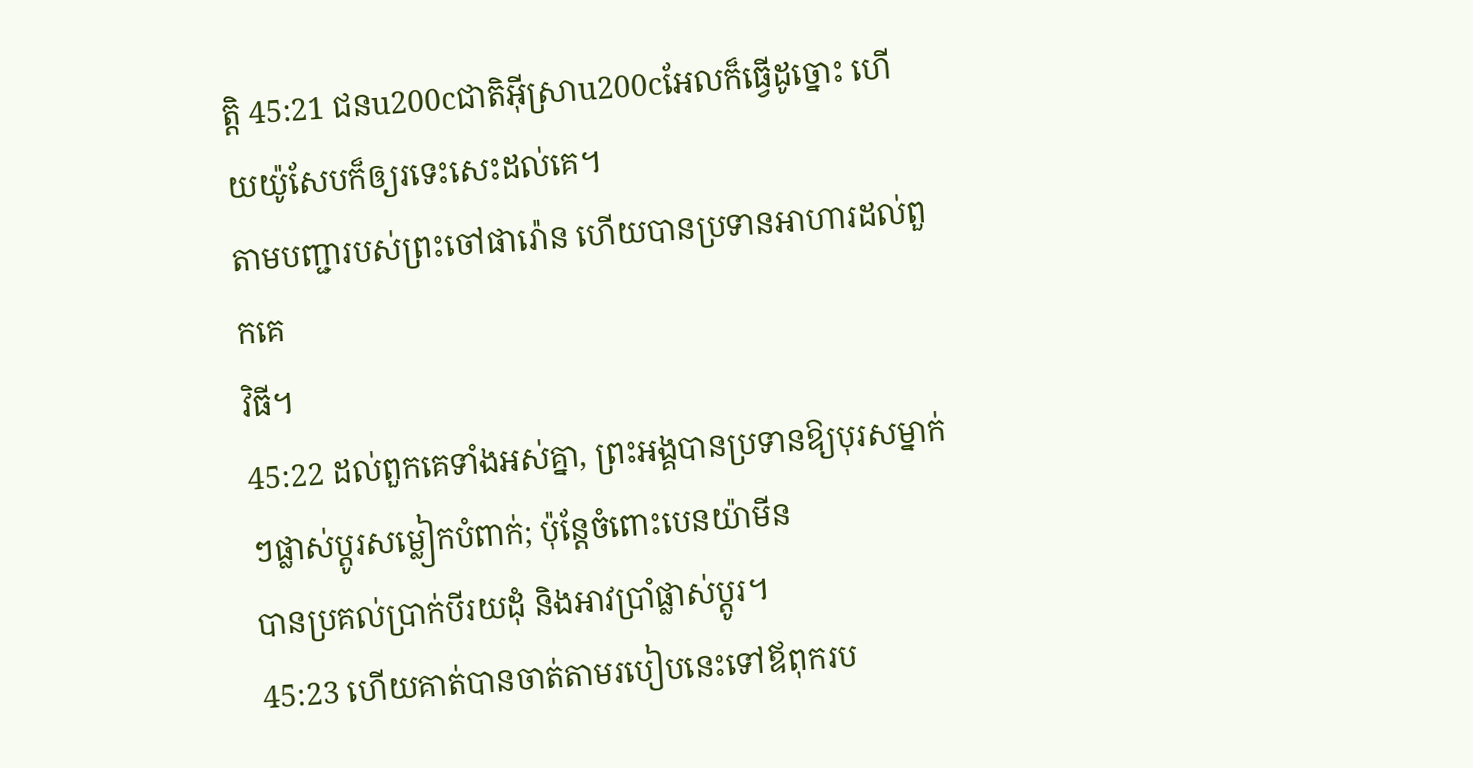ត្តិ 45:21 ជនu200cជាតិអ៊ីស្រាu200cអែលក៏ធ្វើដូច្នោះ ហើយយ៉ូសែបក៏ឲ្យរទេះសេះដល់គេ។
តាមបញ្ជារបស់ព្រះចៅផារ៉ោន ហើយបានប្រទានអាហារដល់ពួកគេ
វិធី។
45:22 ដល់ពួកគេទាំងអស់គ្នា, ព្រះអង្គបានប្រទានឱ្យបុរសម្នាក់ៗផ្លាស់ប្តូរសម្លៀកបំពាក់; ប៉ុន្តែចំពោះបេនយ៉ាមីន
បានប្រគល់ប្រាក់បីរយដុំ និងអាវប្រាំផ្លាស់ប្ដូរ។
45:23 ហើយគាត់បានចាត់តាមរបៀបនេះទៅឪពុករប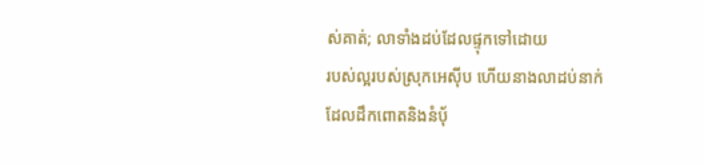ស់គាត់; លាទាំងដប់ដែលផ្ទុកទៅដោយ
របស់ល្អរបស់ស្រុកអេស៊ីប ហើយនាងលាដប់នាក់ដែលដឹកពោតនិងនំប៉័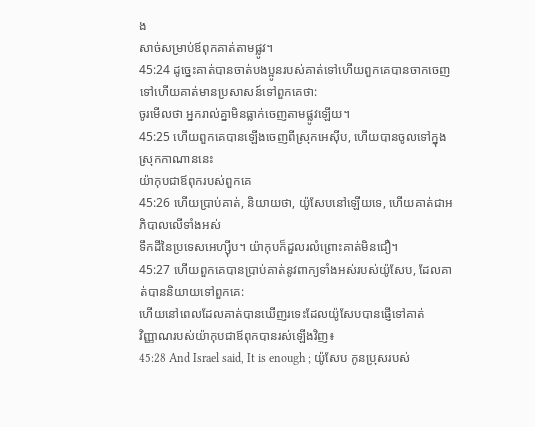ង
សាច់សម្រាប់ឪពុកគាត់តាមផ្លូវ។
45:24 ដូច្នេះគាត់បានចាត់បងប្អូនរបស់គាត់ទៅហើយពួកគេបានចាកចេញទៅហើយគាត់មានប្រសាសន៍ទៅពួកគេថា:
ចូរមើលថា អ្នករាល់គ្នាមិនធ្លាក់ចេញតាមផ្លូវឡើយ។
45:25 ហើយពួកគេបានឡើងចេញពីស្រុកអេស៊ីប, ហើយបានចូលទៅក្នុងស្រុកកាណាននេះ
យ៉ាកុបជាឪពុករបស់ពួកគេ
45:26 ហើយប្រាប់គាត់, និយាយថា, យ៉ូសែបនៅឡើយទេ, ហើយគាត់ជាអភិបាលលើទាំងអស់
ទឹកដីនៃប្រទេសអេហ្ស៊ីប។ យ៉ាកុបក៏ដួលរលំព្រោះគាត់មិនជឿ។
45:27 ហើយពួកគេបានប្រាប់គាត់នូវពាក្យទាំងអស់របស់យ៉ូសែប, ដែលគាត់បាននិយាយទៅពួកគេ:
ហើយនៅពេលដែលគាត់បានឃើញរទេះដែលយ៉ូសែបបានផ្ញើទៅគាត់
វិញ្ញាណរបស់យ៉ាកុបជាឪពុកបានរស់ឡើងវិញ៖
45:28 And Israel said, It is enough ; យ៉ូសែប កូនប្រុសរបស់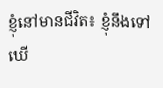ខ្ញុំនៅមានជីវិត៖ ខ្ញុំនឹងទៅ
ឃើ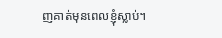ញគាត់មុនពេលខ្ញុំស្លាប់។